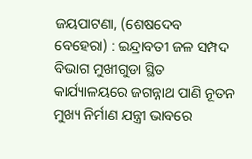ଜୟପାଟଣା, (ଶେଷଦେବ ବେହେରା) : ଇନ୍ଦ୍ରାବତୀ ଜଳ ସମ୍ପଦ ବିଭାଗ ମୁଖୀଗୁଡା ସ୍ଥିତ କାର୍ଯ୍ୟାଳୟରେ ଜଗନ୍ନାଥ ପାଣି ନୂତନ ମୁଖ୍ୟ ନିର୍ମାଣ ଯନ୍ତ୍ରୀ ଭାବରେ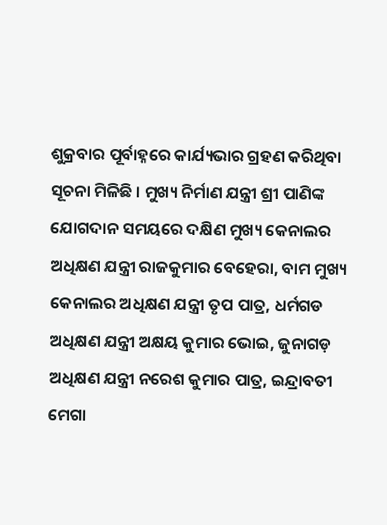ଶୁକ୍ରବାର ପୂର୍ବାହ୍ନରେ କାର୍ଯ୍ୟଭାର ଗ୍ରହଣ କରିଥିବା ସୂଚନା ମିଳିଛି । ମୁଖ୍ୟ ନିର୍ମାଣ ଯନ୍ତ୍ରୀ ଶ୍ରୀ ପାଣିଙ୍କ ଯୋଗଦାନ ସମୟରେ ଦକ୍ଷିଣ ମୁଖ୍ୟ କେନାଲର ଅଧିକ୍ଷଣ ଯନ୍ତ୍ରୀ ରାଜକୁମାର ବେହେରା, ବାମ ମୁଖ୍ୟ କେନାଲର ଅଧିକ୍ଷଣ ଯନ୍ତ୍ରୀ ତୃପ ପାତ୍ର, ଧର୍ମଗଡ ଅଧିକ୍ଷଣ ଯନ୍ତ୍ରୀ ଅକ୍ଷୟ କୁମାର ଭୋଇ, ଜୁନାଗଡ଼ ଅଧିକ୍ଷଣ ଯନ୍ତ୍ରୀ ନରେଶ କୁମାର ପାତ୍ର, ଇନ୍ଦ୍ରାବତୀ ମେଗା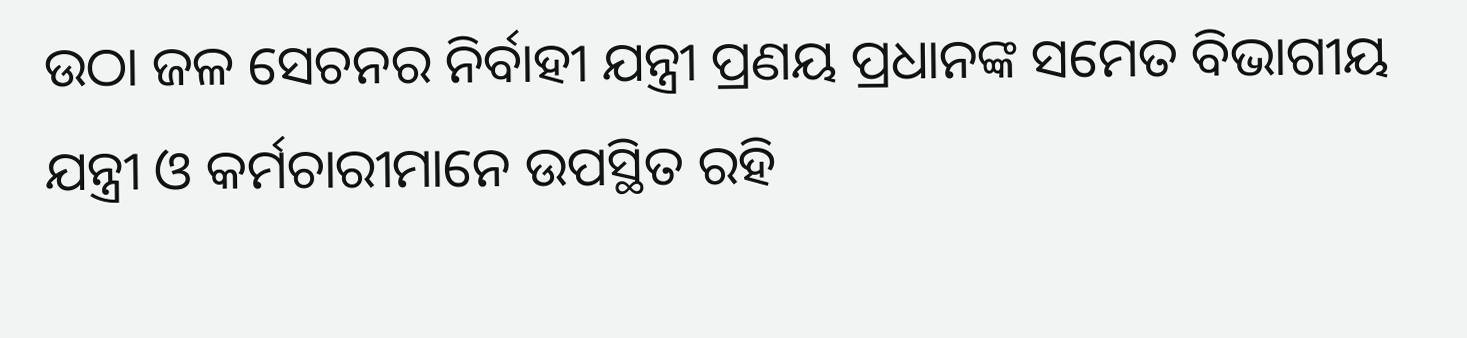ଉଠା ଜଳ ସେଚନର ନିର୍ବାହୀ ଯନ୍ତ୍ରୀ ପ୍ରଣୟ ପ୍ରଧାନଙ୍କ ସମେତ ବିଭାଗୀୟ ଯନ୍ତ୍ରୀ ଓ କର୍ମଚାରୀମାନେ ଉପସ୍ଥିତ ରହି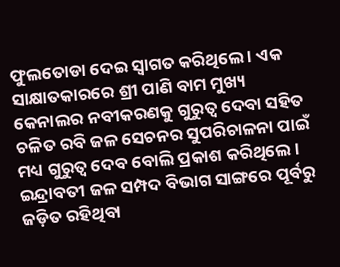ଫୁଲତୋଡା ଦେଇ ସ୍ୱାଗତ କରିଥିଲେ । ଏକ ସାକ୍ଷାତକାରରେ ଶ୍ରୀ ପାଣି ବାମ ମୁଖ୍ୟ କେନାଲର ନବୀକରଣକୁ ଗୁରୁତ୍ୱ ଦେବା ସହିତ ଚଳିତ ରବି ଜଳ ସେଚନର ସୁପରିଚାଳନା ପାଇଁ ମଧ୍ୟ ଗୁରୁତ୍ୱ ଦେବ ବୋଲି ପ୍ରକାଶ କରିଥିଲେ । ଇନ୍ଦ୍ରାବତୀ ଜଳ ସମ୍ପଦ ବିଭାଗ ସାଙ୍ଗରେ ପୂର୍ବରୁ ଜଡ଼ିତ ରହିଥିବା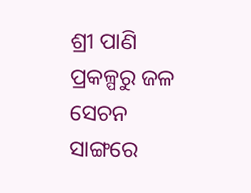ଶ୍ରୀ ପାଣି ପ୍ରକଳ୍ପରୁ ଜଳ ସେଚନ ସାଙ୍ଗରେ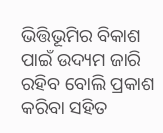ଭିତ୍ତିଭୂମିର ବିକାଶ ପାଇଁ ଉଦ୍ୟମ ଜାରି ରହିବ ବୋଲି ପ୍ରକାଶ କରିବା ସହିତ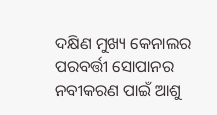ଦକ୍ଷିଣ ମୁଖ୍ୟ କେନାଲର ପରବର୍ତ୍ତୀ ସୋପାନର ନବୀକରଣ ପାଇଁ ଆଶୁ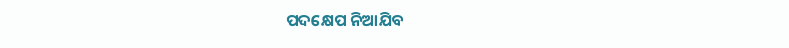ପଦକ୍ଷେପ ନିଆଯିବ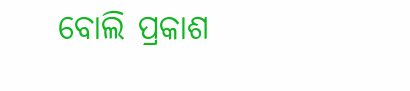ବୋଲି ପ୍ରକାଶ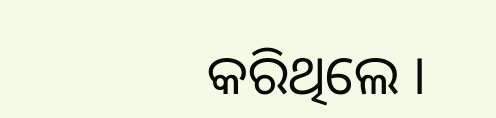କରିଥିଲେ ।